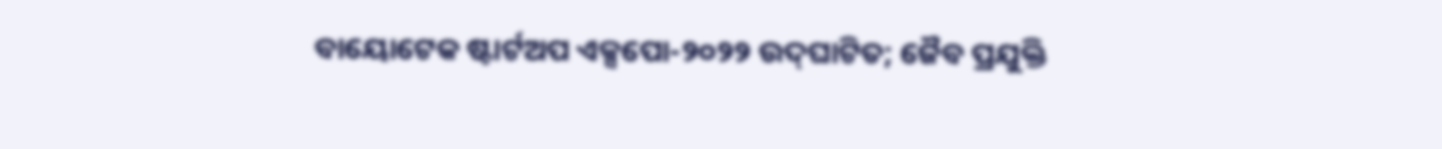ବାୟୋଟେକ ଷ୍ଟାର୍ଟଅପ ଏକ୍ସପୋ-୨୦୨୨ ଉଦ୍‌ଘାଟିତ; ଜୈବ ପ୍ରଯୁକ୍ତି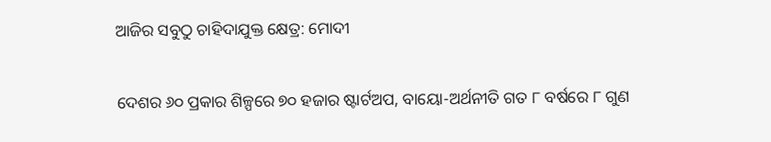ଆଜିର ସବୁଠୁ ଚାହିଦାଯୁକ୍ତ କ୍ଷେତ୍ର: ମୋଦୀ

ଦେଶର ୬୦ ପ୍ରକାର ଶିଳ୍ପରେ ୭୦ ହଜାର ଷ୍ଟାର୍ଟଅପ, ବାୟୋ-ଅର୍ଥନୀତି ଗତ ୮ ବର୍ଷରେ ୮ ଗୁଣ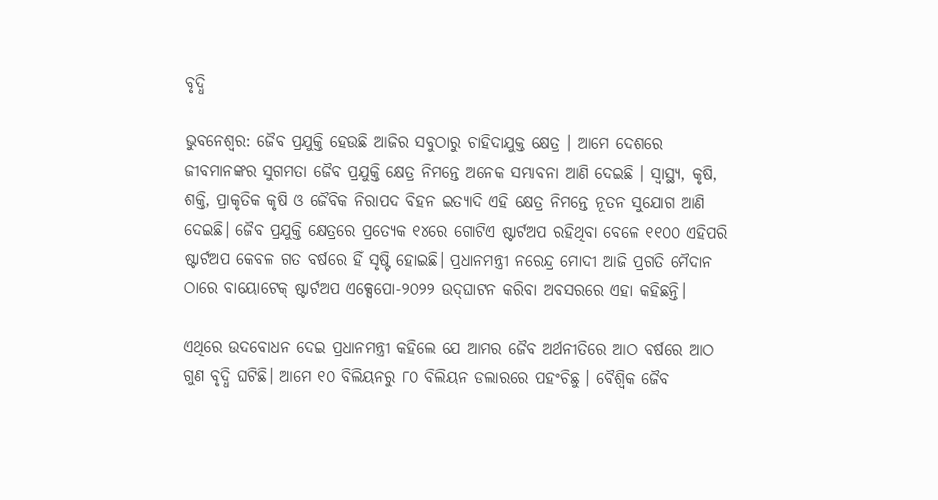ବୃଦ୍ଧି

ଭୁବନେଶ୍ବର: ଜୈବ ପ୍ରଯୁକ୍ତି ହେଉଛି ଆଜିର ସବୁଠାରୁ ଚାହିଦାଯୁକ୍ତ କ୍ଷେତ୍ର । ଆମେ ଦେଶରେ ଜୀବମାନଙ୍କର ସୁଗମତା ଜୈବ ପ୍ରଯୁକ୍ତି କ୍ଷେତ୍ର ନିମନ୍ତେ ଅନେକ ସମ୍ଭାବନା ଆଣି ଦେଇଛି । ସ୍ୱାସ୍ଥ୍ୟ, କୃଷି, ଶକ୍ତି, ପ୍ରାକୃତିକ କୃଷି ଓ ଜୈବିକ ନିରାପଦ ବିହନ ଇତ୍ୟାଦି ଏହି କ୍ଷେତ୍ର ନିମନ୍ତେ ନୂତନ ସୁଯୋଗ ଆଣି ଦେଇଛି। ଜୈବ ପ୍ରଯୁକ୍ତି କ୍ଷେତ୍ରରେ ପ୍ରତ୍ୟେକ ୧୪ରେ ଗୋଟିଏ ଷ୍ଟାର୍ଟଅପ ରହିଥିବା ବେଳେ ୧୧୦୦ ଏହିପରି ଷ୍ଟାର୍ଟଅପ କେବଳ ଗତ ବର୍ଷରେ ହିଁ ସୃଷ୍ଟି ହୋଇଛି। ପ୍ରଧାନମନ୍ତ୍ରୀ ନରେନ୍ଦ୍ର ମୋଦୀ ଆଜି ପ୍ରଗତି ମୈଦାନ ଠାରେ ବାୟୋଟେକ୍ ଷ୍ଟାର୍ଟଅପ ଏକ୍ସେପୋ-୨୦୨୨ ଉଦ୍‌ଘାଟନ କରିବା ଅବସରରେ ଏହା କହିଛନ୍ତି।

ଏଥିରେ ଉଦବୋଧନ ଦେଇ ପ୍ରଧାନମନ୍ତ୍ରୀ କହିଲେ ଯେ ଆମର ଜୈବ ଅର୍ଥନୀତିରେ ଆଠ ବର୍ଷରେ ଆଠ ଗୁଣ ବୃଦ୍ଧି ଘଟିଛି। ଆମେ ୧୦ ବିଲିୟନରୁ ୮୦ ବିଲିୟନ ଡଲାରରେ ପହଂଚିଛୁ । ବୈଶ୍ୱିକ ଜୈବ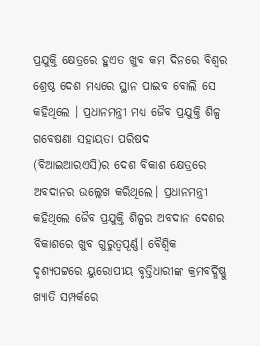ପ୍ରଯୁକ୍ତି କ୍ଷେତ୍ରରେ ହୁଏତ ଖୁବ କମ ଦିନରେ ବିଶ୍ୱର ଶ୍ରେଷ୍ଠ ଦେଶ ମଧ୍ୟରେ ସ୍ଥାନ ପାଇବ ବୋଲି ସେ କହିଥିଲେ । ପ୍ରଧାନମନ୍ତ୍ରୀ ମଧ୍ୟ ଜୈବ ପ୍ରଯୁକ୍ତି ଶିଳ୍ପ ଗବେଷଣା ସହାୟତା ପରିଷଦ (ବିଆଇଆରଏସି)ର ଦେଶ ବିକାଶ କ୍ଷେତ୍ରରେ ଅବଦାନର ଉଲ୍ଲେଖ କରିଥିଲେ। ପ୍ରଧାନମନ୍ତ୍ରୀ କହିଥିଲେ ଜୈବ ପ୍ରଯୁକ୍ତି ଶିଳ୍ପର ଅବଦାନ ଦେଶର ବିକାଶରେ ଖୁବ ଗୁରୁତ୍ୱପୂର୍ଣ୍ଣ। ବୈଶ୍ୱିକ ଦୃଶ୍ୟପଟ୍ଟରେ ୟୁରୋପୀୟ ବୃତ୍ତିଧାରୀଙ୍କ କ୍ରମବର୍ଦ୍ଧିଷ୍ଣୁ ଖ୍ୟାତି ସମ୍ପର୍କରେ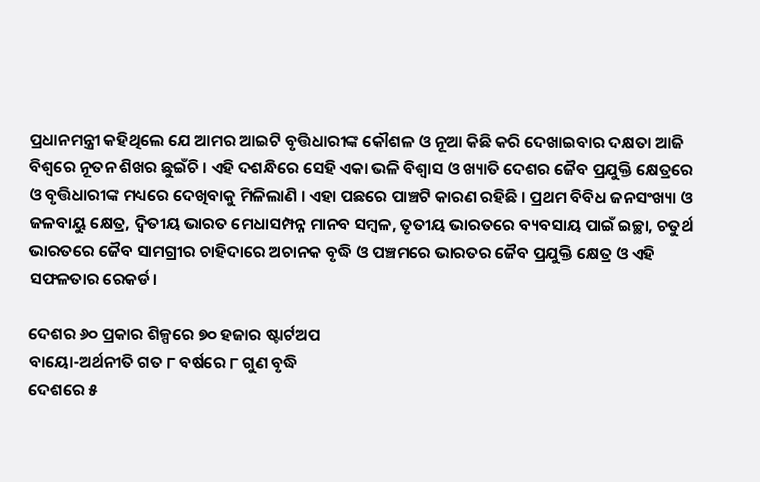ପ୍ରଧାନମନ୍ତ୍ରୀ କହିଥିଲେ ଯେ ଆମର ଆଇଟି ବୃତ୍ତିଧାରୀଙ୍କ କୌଶଳ ଓ ନୂଆ କିଛି କରି ଦେଖାଇବାର ଦକ୍ଷତା ଆଜି ବିଶ୍ୱରେ ନୂତନ ଶିଖର ଛୁଇଁଚି । ଏହି ଦଶନ୍ଧିରେ ସେହି ଏକା ଭଳି ବିଶ୍ୱାସ ଓ ଖ୍ୟାତି ଦେଶର ଜୈବ ପ୍ରଯୁକ୍ତି କ୍ଷେତ୍ରରେ ଓ ବୃତ୍ତିଧାରୀଙ୍କ ମଧ୍ୟରେ ଦେଖିବାକୁ ମିଳିଲାଣି । ଏହା ପଛରେ ପାଞ୍ଚଟି କାରଣ ରହିଛି । ପ୍ରଥମ ବିବିଧ ଜନସଂଖ୍ୟା ଓ ଜଳବାୟୁ କ୍ଷେତ୍ର, ଦ୍ୱିତୀୟ ଭାରତ ମେଧାସମ୍ପନ୍ନ ମାନବ ସମ୍ବଳ, ତୃତୀୟ ଭାରତରେ ବ୍ୟବସାୟ ପାଇଁ ଇଚ୍ଛା, ଚତୁର୍ଥ ଭାରତରେ ଜୈବ ସାମଗ୍ରୀର ଚାହିଦାରେ ଅଚାନକ ବୃଦ୍ଧି ଓ ପଞ୍ଚମରେ ଭାରତର ଜୈବ ପ୍ରଯୁକ୍ତି କ୍ଷେତ୍ର ଓ ଏହି ସଫଳତାର ରେକର୍ଡ।

ଦେଶର ୬୦ ପ୍ରକାର ଶିଳ୍ପରେ ୭୦ ହଜାର ଷ୍ଟାର୍ଟଅପ
ବାୟୋ-ଅର୍ଥନୀତି ଗତ ୮ ବର୍ଷରେ ୮ ଗୁଣ ବୃଦ୍ଧି
ଦେଶରେ ୫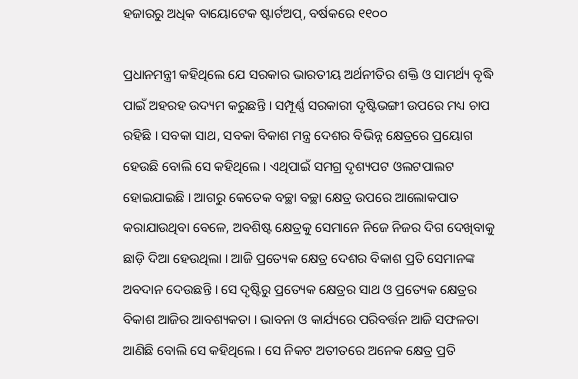ହଜାରରୁ ଅଧିକ ବାୟୋଟେକ ଷ୍ଟାର୍ଟଅପ୍‌, ବର୍ଷକରେ ୧୧୦୦

ପ୍ରଧାନମନ୍ତ୍ରୀ କହିଥିଲେ ଯେ ସରକାର ଭାରତୀୟ ଅର୍ଥନୀତିର ଶକ୍ତି ଓ ସାମର୍ଥ୍ୟ ବୃଦ୍ଧି ପାଇଁ ଅହରହ ଉଦ୍ୟମ କରୁଛନ୍ତି । ସମ୍ପୂର୍ଣ୍ଣ ସରକାରୀ ଦୃଷ୍ଟିଭଙ୍ଗୀ ଉପରେ ମଧ୍ୟ ଚାପ ରହିଛି । ସବକା ସାଥ, ସବକା ବିକାଶ ମନ୍ତ୍ର ଦେଶର ବିଭିନ୍ନ କ୍ଷେତ୍ରରେ ପ୍ରୟୋଗ ହେଉଛି ବୋଲି ସେ କହିଥିଲେ । ଏଥିପାଇଁ ସମଗ୍ର ଦୃଶ୍ୟପଟ ଓଲଟପାଲଟ ହୋଇଯାଇଛି । ଆଗରୁ କେତେକ ବଚ୍ଛା ବଚ୍ଛା କ୍ଷେତ୍ର ଉପରେ ଆଲୋକପାତ କରାଯାଉଥିବା ବେଳେ, ଅବଶିଷ୍ଟ କ୍ଷେତ୍ରକୁ ସେମାନେ ନିଜେ ନିଜର ଦିଗ ଦେଖିବାକୁ ଛାଡ଼ି ଦିଆ ହେଉଥିଲା । ଆଜି ପ୍ରତ୍ୟେକ କ୍ଷେତ୍ର ଦେଶର ବିକାଶ ପ୍ରତି ସେମାନଙ୍କ ଅବଦାନ ଦେଉଛନ୍ତି । ସେ ଦୃଷ୍ଟିରୁ ପ୍ରତ୍ୟେକ କ୍ଷେତ୍ରର ସାଥ ଓ ପ୍ରତ୍ୟେକ କ୍ଷେତ୍ରର ବିକାଶ ଆଜିର ଆବଶ୍ୟକତା । ଭାବନା ଓ କାର୍ଯ୍ୟରେ ପରିବର୍ତ୍ତନ ଆଜି ସଫଳତା ଆଣିଛି ବୋଲି ସେ କହିଥିଲେ । ସେ ନିକଟ ଅତୀତରେ ଅନେକ କ୍ଷେତ୍ର ପ୍ରତି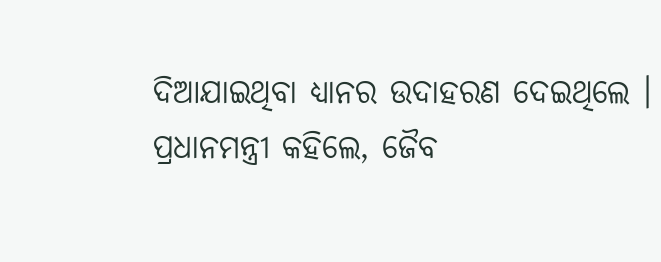ଦିଆଯାଇଥିବା ଧ୍ୟାନର ଉଦାହରଣ ଦେଇଥିଲେ ।
ପ୍ରଧାନମନ୍ତ୍ରୀ କହିଲେ, ଜୈବ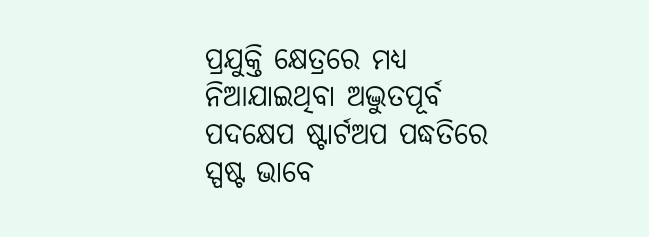ପ୍ରଯୁକ୍ତି କ୍ଷେତ୍ରରେ ମଧ୍ୟ ନିଆଯାଇଥିବା ଅଦ୍ଭୁତପୂର୍ବ ପଦକ୍ଷେପ ଷ୍ଟାର୍ଟଅପ ପଦ୍ଧତିରେ ସ୍ପଷ୍ଟ ଭାବେ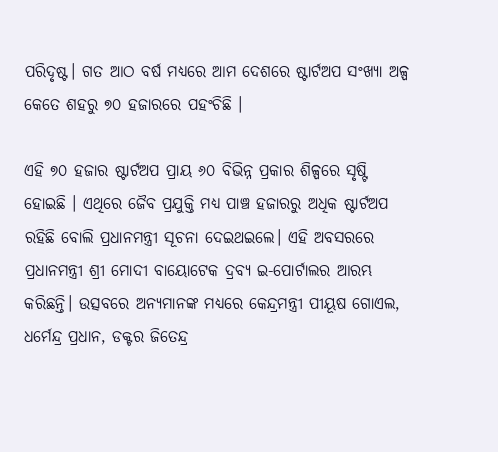ପରିଦୃଷ୍ଟ। ଗତ ଆଠ ବର୍ଷ ମଧ୍ୟରେ ଆମ ଦେଶରେ ଷ୍ଟାର୍ଟଅପ ସଂଖ୍ୟା ଅଳ୍ପ କେତେ ଶହରୁ ୭୦ ହଜାରରେ ପହଂଚିଛି ।

ଏହି ୭୦ ହଜାର ଷ୍ଟାର୍ଟଅପ ପ୍ରାୟ ୬୦ ବିଭିନ୍ନ ପ୍ରକାର ଶିଳ୍ପରେ ସୃଷ୍ଟି ହୋଇଛି । ଏଥିରେ ଜୈବ ପ୍ରଯୁକ୍ତି ମଧ୍ୟ ପାଞ୍ଚ ହଜାରରୁ ଅଧିକ ଷ୍ଟାର୍ଟଅପ ରହିଛି ବୋଲି ପ୍ରଧାନମନ୍ତ୍ରୀ ସୂଚନା ଦେଇଥଇଲେ। ଏହି ଅବସରରେ ପ୍ରଧାନମନ୍ତ୍ରୀ ଶ୍ରୀ ମୋଦୀ ବାୟୋଟେକ ଦ୍ରବ୍ୟ ଇ-ପୋର୍ଟାଲର ଆରମ୍ଭ କରିଛନ୍ତି। ଉତ୍ସବରେ ଅନ୍ୟମାନଙ୍କ ମଧ୍ୟରେ କେନ୍ଦ୍ରମନ୍ତ୍ରୀ ପୀୟୂଷ ଗୋଏଲ, ଧର୍ମେନ୍ଦ୍ର ପ୍ରଧାନ, ଡକ୍ଟର ଜିତେନ୍ଦ୍ର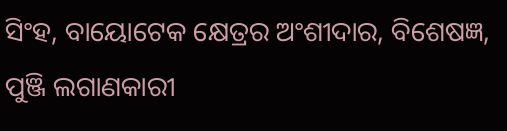ସିଂହ, ବାୟୋଟେକ କ୍ଷେତ୍ରର ଅଂଶୀଦାର, ବିଶେଷଜ୍ଞ, ପୁଞ୍ଜି ଲଗାଣକାରୀ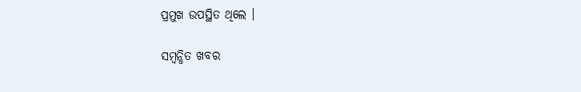ପ୍ରମୁଖ ଉପସ୍ଥିତ ଥିଲେ ।

ସମ୍ବନ୍ଧିତ ଖବର